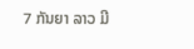7 ກັນຍາ ລາວ ມີ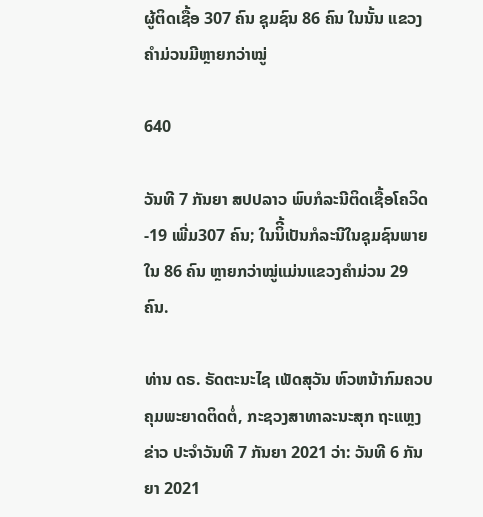ຜູ້ຕິດເຊື້ອ 307 ຄົນ ຊຸມຊົນ 86 ຄົນ ໃນນັ້ນ ແຂວງຄຳມ່ວນມີຫຼາຍກວ່າໝູ່

640

ວັນທີ 7 ກັນຍາ ສປປລາວ ພົບກໍລະນີຕິດເຊື້ອໂຄວິດ-19 ເພີ່ມ307 ຄົນ; ໃນນິີ້ເປັນກໍລະນີໃນຊຸມຊົນພາຍໃນ 86 ຄົນ ຫຼາຍກວ່າໝູ່ແມ່ນແຂວງຄຳມ່ວນ 29 ຄົນ.

ທ່ານ ດຣ. ຣັດຕະນະໄຊ ເພັດສຸວັນ ຫົວຫນ້າກົມຄວບຄຸມພະຍາດຕິດຕໍ່, ກະຊວງສາທາລະນະສຸກ ຖະແຫຼງຂ່າວ ປະຈຳວັນທີ 7 ກັນຍາ 2021 ວ່າ: ວັນທີ 6 ກັນຍາ 2021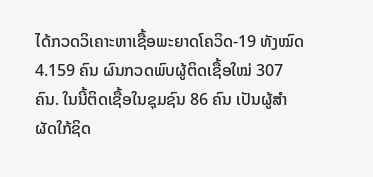ໄດ້ກວດວິເຄາະຫາເຊື້ອພະຍາດໂຄວິດ-19 ທັງໝົດ 4.159 ຄົນ ຜົນກວດພົບຜູ້ຕິດເຊື້ອໃໝ່ 307 ຄົນ. ໃນນີ້ຕິດເຊື້ອໃນຊຸມຊົນ 86 ຄົນ ເປັນຜູ້ສໍາຜັດໃກ້ຊິດ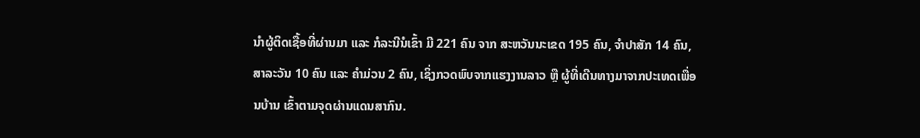ນໍາຜູ້ຕິດເຊື້ອທີ່ຜ່ານມາ ແລະ ກໍລະນີນໍເຂົ້າ ມີ 221 ຄົນ ຈາກ ສະຫວັນນະເຂດ 195 ຄົນ, ຈໍາປາສັກ 14 ຄົນ, ສາລະວັນ 10 ຄົນ ແລະ ຄຳມ່ວນ 2 ຄົນ, ເຊິ່ງກວດພົບຈາກແຮງງານລາວ ຫຼື ຜູ້ທີ່ເດີນທາງມາຈາກປະເທດເພື່ອນບ້ານ ເຂົ້າຕາມຈຸດຜ່ານແດນສາກົນ.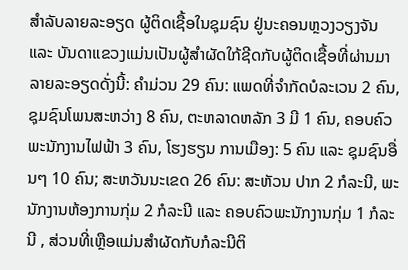ສຳລັບລາຍລະອຽດ ຜູ້ຕິດເຊື້ອໃນຊຸມຊົນ ຢູ່ນະຄອນຫຼວງວຽງຈັນ ແລະ ບັນດາແຂວງແມ່ນເປັນຜູ້ສຳຜັດໃກ້ຊີດກັບຜູ້ຕິດເຊື້ອທີ່ຜ່ານມາ ລາຍລະອຽດດັ່ງນີ້: ຄໍາມ່ວນ 29 ຄົນ: ແພດທີ່ຈຳກັດບໍລະເວນ 2 ຄົນ, ຊຸມຊົນໂພນສະຫວ່າງ 8 ຄົນ, ຕະຫລາດຫລັກ 3 ມີ 1 ຄົນ, ຄອບຄົວພະນັກງານໄຟຟ້າ 3 ຄົນ, ໂຮງຮຽນ ການເມືອງ: 5 ຄົນ ແລະ ຊຸມຊົນອື່ນໆ 10 ຄົນ; ສະຫວັນນະເຂດ 26 ຄົນ: ສະຫັວນ ປາກ 2 ກໍລະນີ, ພະນັກງານຫ້ອງການກຸ່ມ 2 ກໍລະນີ ແລະ ຄອບຄົວພະນັກງານກຸ່ມ 1 ກໍລະນີ , ສ່ວນທີ່ເຫຼືອແມ່ນສໍາຜັດກັບກໍລະນີຕິ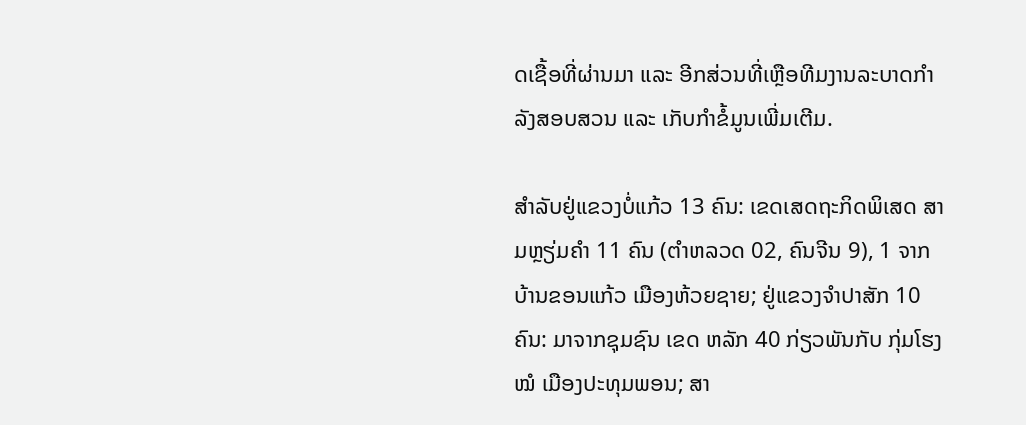ດເຊື້ອທີ່ຜ່ານມາ ແລະ ອີກສ່ວນທີ່ເຫຼືອທີມງານລະບາດກຳລັງສອບສວນ ແລະ ເກັບກໍາຂໍ້ມູນເພີ່ມເຕີມ.

ສຳລັບຢູ່ແຂວງບໍ່ແກ້ວ 13 ຄົນ: ເຂດເສດຖະກິດພິເສດ ສາມຫຼຽ່ມຄໍາ 11 ຄົນ (ຕຳຫລວດ 02, ຄົນຈີນ 9), 1 ຈາກ ບ້ານຂອນແກ້ວ ເມືອງຫ້ວຍຊາຍ; ຢູ່ແຂວງຈຳປາສັກ 10 ຄົນ: ມາຈາກຊຸມຊົນ ເຂດ ຫລັກ 40 ກ່ຽວພັນກັບ ກຸ່ມໂຮງໝໍ ເມືອງປະທຸມພອນ; ສາ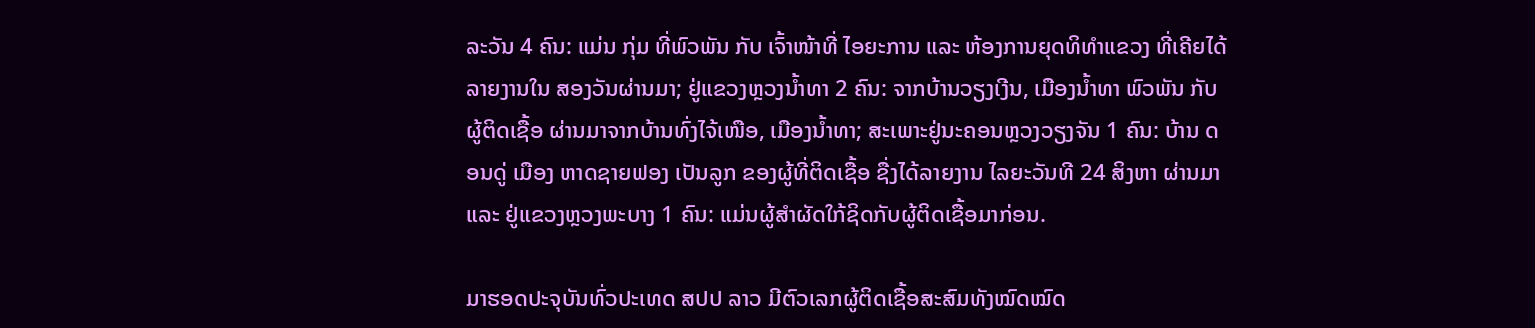ລະວັນ 4 ຄົນ: ແມ່ນ ກຸ່ມ ທີ່ພົວພັນ ກັບ ເຈົ້າໜ້າທີ່ ໄອຍະການ ແລະ ຫ້ອງການຍຸດທິທຳແຂວງ ທີ່ເຄີຍໄດ້ ລາຍງານໃນ ສອງວັນຜ່ານມາ; ຢູ່ແຂວງຫຼວງນໍ້າທາ 2 ຄົນ: ຈາກບ້ານວຽງເງີນ, ເມືອງນ້ຳທາ ພົວພັນ ກັບ ຜູ້ຕິດເຊື້ອ ຜ່ານມາຈາກບ້ານທົ່ງໄຈ້ເໜືອ, ເມືອງນ້ຳທາ; ສະເພາະຢູ່ນະຄອນຫຼວງວຽງຈັນ 1 ຄົນ: ບ້ານ ດອນດູ່ ເມືອງ ຫາດຊາຍຟອງ ເປັນລູກ ຂອງຜູ້ທີ່ຕິດເຊື້ອ ຊື່ງໄດ້ລາຍງານ ໄລຍະວັນທີ 24 ສິງຫາ ຜ່ານມາ ແລະ ຢູ່ແຂວງຫຼວງພະບາງ 1 ຄົນ: ແມ່ນຜູ້ສໍາຜັດໃກ້ຊິດກັບຜູ້ຕິດເຊື້ອມາກ່ອນ.

ມາຮອດປະຈຸບັນທົ່ວປະເທດ ສປປ ລາວ ມີຕົວເລກຜູ້ຕິດເຊື້ອສະສົມທັງໝົດໝົດ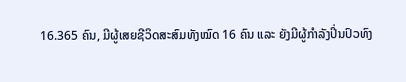16.365 ຄົນ, ມີຜູ້ເສຍຊີວິດສະສົມທັງໝົດ 16 ຄົນ ແລະ ຍັງມີຜູ້ກຳລັງປິ່ນປົວທົງ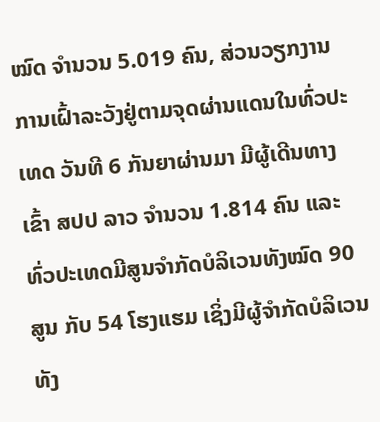ໝົດ ຈຳນວນ 5.019 ຄົນ, ສ່ວນວຽກງານການເຝົ້າລະວັງຢູ່ຕາມຈຸດຜ່ານແດນໃນທົ່ວປະເທດ ວັນທີ 6 ກັນຍາຜ່ານມາ ມີຜູ້ເດີນທາງເຂົ້າ ສປປ ລາວ ຈຳນວນ 1.814 ຄົນ ແລະ ທົ່ວປະເທດມີສູນຈຳກັດບໍລິເວນທັງໝົດ 90 ສູນ ກັບ 54 ໂຮງແຮມ ເຊິ່ງມີຜູ້ຈຳກັດບໍລິເວນທັງ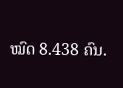ໝົດ 8.438 ຄົນ.